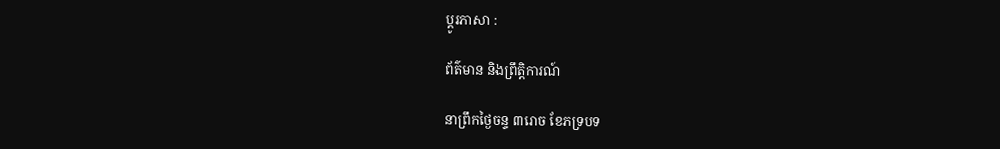ប្ដូរភាសា :

ព័ត៌មាន និងព្រឹត្តិការណ៍

នាព្រឹកថ្ងៃចន្ទ ៣រោច ខែភទ្របទ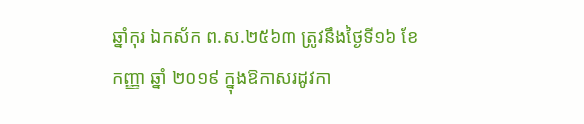ឆ្នាំកុរ ឯកស័ក ព.ស.២៥៦៣ ត្រូវនឹងថ្ងៃទី១៦ ខែកញ្ញា ឆ្នាំ ២០១៩ ក្នុងឱកាសរដូវកា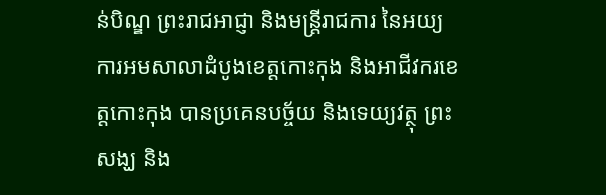ន់បិណ្ឌ ព្រះរាជអាជ្ញា និងមន្រ្តីរាជការ នៃអយ្យការអមសាលាដំបូងខេត្តកោះកុង និងអាជីវករខេត្តកោះកុង បានប្រគេនបច្ច័យ និងទេយ្យវត្ថុ ព្រះសង្ឃ និង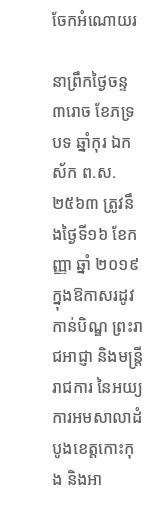ចែកអំណោយរ

នាព្រឹកថ្ងៃចន្ទ ៣រោច ខែភទ្របទ ឆ្នាំកុរ ឯកស័ក ព.ស.២៥៦៣ ត្រូវនឹងថ្ងៃទី១៦ ខែកញ្ញា ឆ្នាំ ២០១៩ ក្នុងឱកាសរដូវកាន់បិណ្ឌ ព្រះរាជអាជ្ញា និងមន្រ្តីរាជការ នៃអយ្យការអមសាលាដំបូងខេត្តកោះកុង និងអា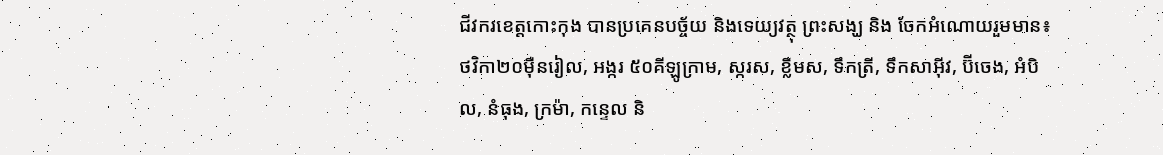ជីវករខេត្តកោះកុង បានប្រគេនបច្ច័យ និងទេយ្យវត្ថុ ព្រះសង្ឃ និង ចែកអំណោយរួមមាន៖ថវិកា២០ម៉ឺនរៀល, អង្ករ ៥០គីឡូក្រាម, ស្ករស, ខ្លឹមស, ទឹកត្រី, ទឹកសាអុីវ, ប៊ីចេង, អំបិល, នំធុង, ក្រម៉ា, កន្ទេល និ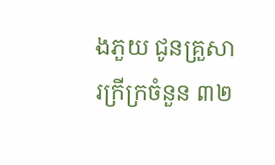ងភួយ ជូនគ្រួសារក្រីក្រចំនួន ៣២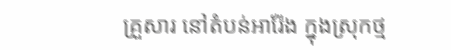គ្រួសារ នៅតំបន់អារ៉ែង ក្នុងស្រុកថ្ម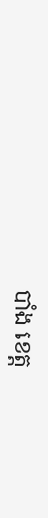បាំង ខេត្ត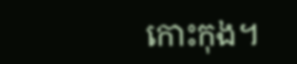កោះកុង។